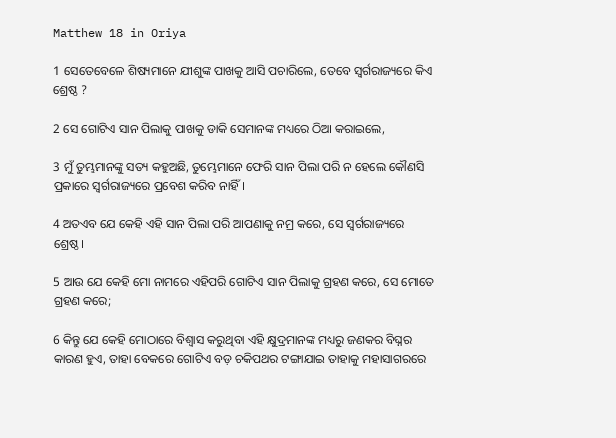Matthew 18 in Oriya

1 ସେତେବେଳେ ଶିଷ୍ୟମାନେ ଯୀଶୁଙ୍କ ପାଖକୁ ଆସି ପଚାରିଲେ, ତେବେ ସ୍ୱର୍ଗରାଜ୍ୟରେ କିଏ ଶ୍ରେଷ୍ଠ ?

2 ସେ ଗୋଟିଏ ସାନ ପିଲାକୁ ପାଖକୁ ଡାକି ସେମାନଙ୍କ ମଧ୍ୟରେ ଠିଆ କରାଇଲେ,

3 ମୁଁ ତୁମ୍ଭମାନଙ୍କୁ ସତ୍ୟ କହୁଅଛି, ତୁମ୍ଭେମାନେ ଫେରି ସାନ ପିଲା ପରି ନ ହେଲେ କୌଣସି ପ୍ରକାରେ ସ୍ୱର୍ଗରାଜ୍ୟରେ ପ୍ରବେଶ କରିବ ନାହିଁ।

4 ଅତଏବ ଯେ କେହି ଏହି ସାନ ପିଲା ପରି ଆପଣାକୁ ନମ୍ର କରେ, ସେ ସ୍ୱର୍ଗରାଜ୍ୟରେ ଶ୍ରେଷ୍ଠ।

5 ଆଉ ଯେ କେହି ମୋ ନାମରେ ଏହିପରି ଗୋଟିଏ ସାନ ପିଲାକୁ ଗ୍ରହଣ କରେ, ସେ ମୋତେ ଗ୍ରହଣ କରେ;

6 କିନ୍ତୁ ଯେ କେହି ମୋଠାରେ ବିଶ୍ୱାସ କରୁଥିବା ଏହି କ୍ଷୁଦ୍ରମାନଙ୍କ ମଧ୍ୟରୁ ଜଣକର ବିଘ୍ନର କାରଣ ହୁଏ, ତାହା ବେକରେ ଗୋଟିଏ ବଡ଼ ଚକିପଥର ଟଙ୍ଗାଯାଇ ତାହାକୁ ମହାସାଗରରେ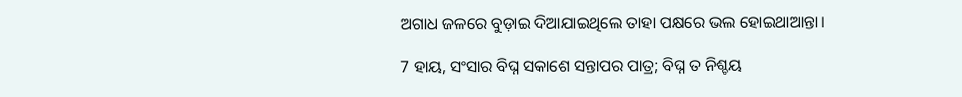ଅଗାଧ ଜଳରେ ବୁଡ଼ାଇ ଦିଆଯାଇଥିଲେ ତାହା ପକ୍ଷରେ ଭଲ ହୋଇଥାଆନ୍ତା।

7 ହାୟ, ସଂସାର ବିଘ୍ନ ସକାଶେ ସନ୍ତାପର ପାତ୍ର; ବିଘ୍ନ ତ ନିଶ୍ଚୟ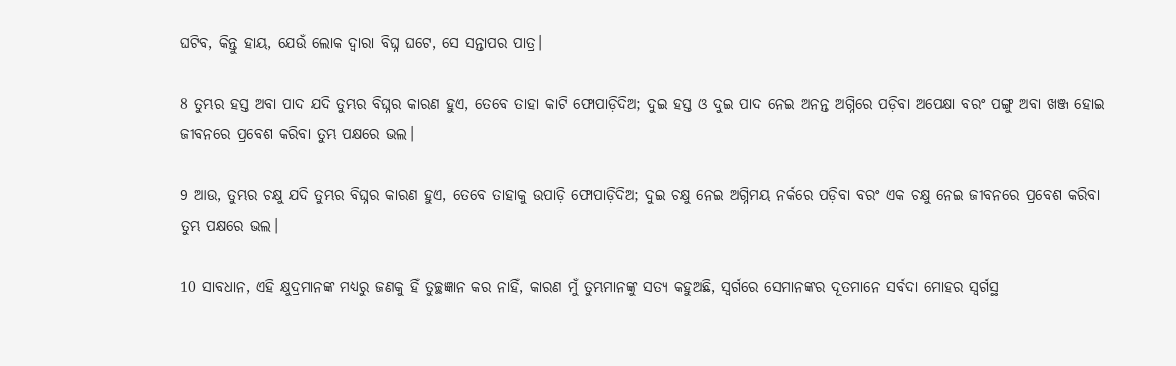ଘଟିବ, କିନ୍ତୁ ହାୟ, ଯେଉଁ ଲୋକ ଦ୍ୱାରା ବିଘ୍ନ ଘଟେ, ସେ ସନ୍ତାପର ପାତ୍ର।

8 ତୁମ୍ଭର ହସ୍ତ ଅବା ପାଦ ଯଦି ତୁମ୍ଭର ବିଘ୍ନର କାରଣ ହୁଏ, ତେବେ ତାହା କାଟି ଫୋପାଡ଼ିଦିଅ; ଦୁଇ ହସ୍ତ ଓ ଦୁଇ ପାଦ ନେଇ ଅନନ୍ତ ଅଗ୍ନିରେ ପଡ଼ିବା ଅପେକ୍ଷା ବରଂ ପଙ୍ଗୁ ଅବା ଖଞ୍ଜ ହୋଇ ଜୀବନରେ ପ୍ରବେଶ କରିବା ତୁମ୍ଭ ପକ୍ଷରେ ଭଲ।

9 ଆଉ, ତୁମ୍ଭର ଚକ୍ଷୁ ଯଦି ତୁମ୍ଭର ବିଘ୍ନର କାରଣ ହୁଏ, ତେବେ ତାହାକୁ ଉପାଡ଼ି ଫୋପାଡ଼ିଦିଅ; ଦୁଇ ଚକ୍ଷୁ ନେଇ ଅଗ୍ନିମୟ ନର୍କରେ ପଡ଼ିବା ବରଂ ଏକ ଚକ୍ଷୁ ନେଇ ଜୀବନରେ ପ୍ରବେଶ କରିବା ତୁମ୍ଭ ପକ୍ଷରେ ଭଲ।

10 ସାବଧାନ, ଏହି କ୍ଷୁଦ୍ରମାନଙ୍କ ମଧ୍ୟରୁ ଜଣକୁ ହିଁ ତୁଚ୍ଛଜ୍ଞାନ କର ନାହିଁ, କାରଣ ମୁଁ ତୁମ୍ଭମାନଙ୍କୁ ସତ୍ୟ କହୁଅଛି, ସ୍ୱର୍ଗରେ ସେମାନଙ୍କର ଦୂତମାନେ ସର୍ବଦା ମୋହର ସ୍ୱର୍ଗସ୍ଥ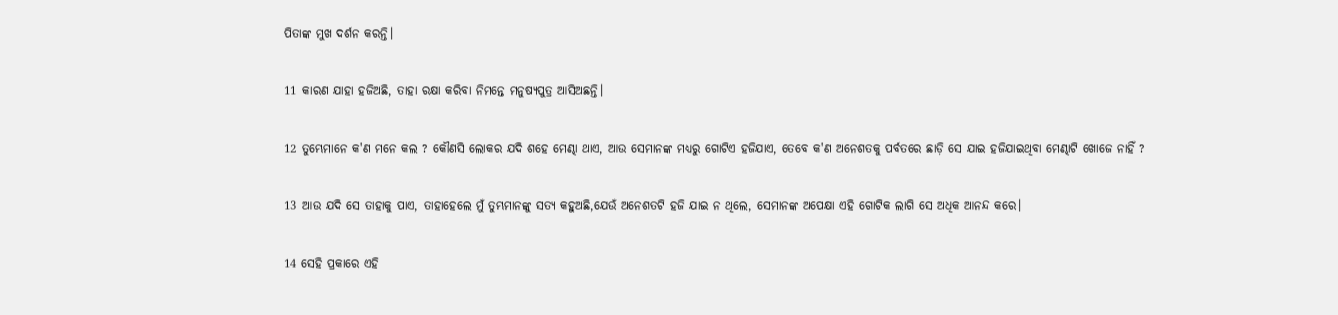ପିତାଙ୍କ ମୁଖ ଦର୍ଶନ କରନ୍ତି।

11 କାରଣ ଯାହା ହଜିଅଛି, ତାହା ରକ୍ଷା କରିବା ନିମନ୍ତେ ମନୁଷ୍ୟପୁତ୍ର ଆସିଅଛନ୍ତି।

12 ତୁମ୍ଭେମାନେ କ'ଣ ମନେ କଲ ? କୌଣସି ଲୋକର ଯଦି ଶହେ ମେଣ୍ଢା ଥାଏ, ଆଉ ସେମାନଙ୍କ ମଧ୍ୟରୁ ଗୋଟିଏ ହଜିଯାଏ, ତେବେ କ'ଣ ଅନେଶତକୁ ପର୍ବତରେ ଛାଡ଼ି ସେ ଯାଇ ହଜିଯାଇଥିବା ମେଣ୍ଢାଟି ଖୋଜେ ନାହିଁ ?

13 ଆଉ ଯଦି ସେ ତାହାକୁ ପାଏ, ତାହାହେଲେ ମୁଁ ତୁମ୍ଭମାନଙ୍କୁ ସତ୍ୟ କହୁଅଛି,ଯେଉଁ ଅନେଶତଟି ହଜି ଯାଇ ନ ଥିଲେ, ସେମାନଙ୍କ ଅପେକ୍ଷା ଏହି ଗୋଟିକ ଲାଗି ସେ ଅଧିକ ଆନନ୍ଦ କରେ।

14 ସେହି ପ୍ରକାରେ ଏହି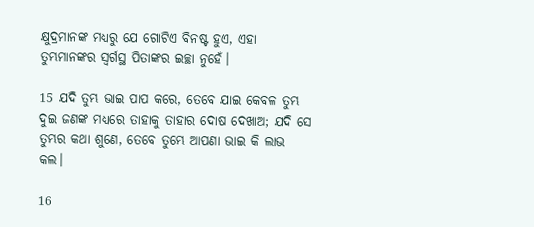କ୍ଷୁଦ୍ରମାନଙ୍କ ମଧ୍ୟରୁ ଯେ ଗୋଟିଏ ବିନଷ୍ଟ ହୁଏ, ଏହା ତୁମ୍ଭମାନଙ୍କର ସ୍ୱର୍ଗସ୍ଥ ପିତାଙ୍କର ଇଚ୍ଛା ନୁହେଁ।

15 ଯଦି ତୁମ୍ଭ ଭାଇ ପାପ କରେ, ତେବେ ଯାଇ କେବଳ ତୁମ୍ଭ ଦୁଇ ଜଣଙ୍କ ମଧ୍ୟରେ ତାହାକୁ ତାହାର ଦୋଷ ଦେଖାଅ; ଯଦି ସେ ତୁମ୍ଭର କଥା ଶୁଣେ, ତେବେ ତୁମ୍ଭେ ଆପଣା ଭାଇ କି ଲାଭ କଲ।

16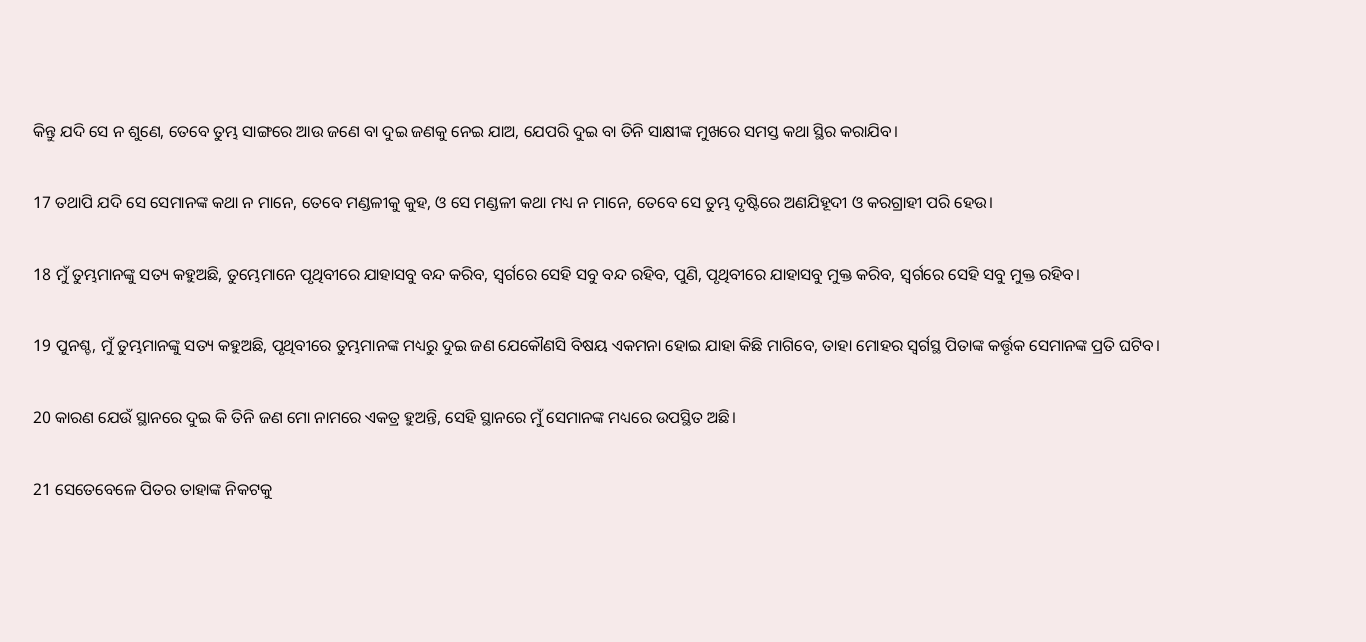କିନ୍ତୁ ଯଦି ସେ ନ ଶୁଣେ, ତେବେ ତୁମ୍ଭ ସାଙ୍ଗରେ ଆଉ ଜଣେ ବା ଦୁଇ ଜଣକୁ ନେଇ ଯାଅ, ଯେପରି ଦୁଇ ବା ତିନି ସାକ୍ଷୀଙ୍କ ମୁଖରେ ସମସ୍ତ କଥା ସ୍ଥିର କରାଯିବ।

17 ତଥାପି ଯଦି ସେ ସେମାନଙ୍କ କଥା ନ ମାନେ, ତେବେ ମଣ୍ଡଳୀକୁ କୁହ, ଓ ସେ ମଣ୍ଡଳୀ କଥା ମଧ୍ୟ ନ ମାନେ, ତେବେ ସେ ତୁମ୍ଭ ଦୃଷ୍ଟିରେ ଅଣଯିହୂଦୀ ଓ କରଗ୍ରାହୀ ପରି ହେଉ।

18 ମୁଁ ତୁମ୍ଭମାନଙ୍କୁ ସତ୍ୟ କହୁଅଛି, ତୁମ୍ଭେମାନେ ପୃଥିବୀରେ ଯାହାସବୁ ବନ୍ଦ କରିବ, ସ୍ୱର୍ଗରେ ସେହି ସବୁ ବନ୍ଦ ରହିବ, ପୁଣି, ପୃଥିବୀରେ ଯାହାସବୁ ମୁକ୍ତ କରିବ, ସ୍ୱର୍ଗରେ ସେହି ସବୁ ମୁକ୍ତ ରହିବ।

19 ପୁନଶ୍ଚ, ମୁଁ ତୁମ୍ଭମାନଙ୍କୁ ସତ୍ୟ କହୁଅଛି, ପୃଥିବୀରେ ତୁମ୍ଭମାନଙ୍କ ମଧ୍ୟରୁ ଦୁଇ ଜଣ ଯେକୌଣସି ବିଷୟ ଏକମନା ହୋଇ ଯାହା କିଛି ମାଗିବେ, ତାହା ମୋହର ସ୍ୱର୍ଗସ୍ଥ ପିତାଙ୍କ କର୍ତ୍ତୃକ ସେମାନଙ୍କ ପ୍ରତି ଘଟିବ।

20 କାରଣ ଯେଉଁ ସ୍ଥାନରେ ଦୁଇ କି ତିନି ଜଣ ମୋ ନାମରେ ଏକତ୍ର ହୁଅନ୍ତି, ସେହି ସ୍ଥାନରେ ମୁଁ ସେମାନଙ୍କ ମଧ୍ୟରେ ଉପସ୍ଥିତ ଅଛି।

21 ସେତେବେଳେ ପିତର ତାହାଙ୍କ ନିକଟକୁ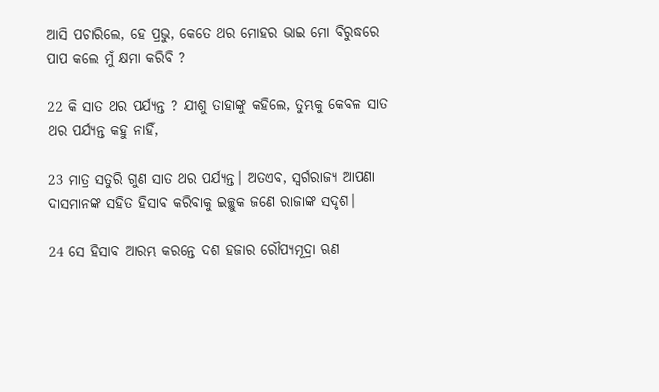ଆସି ପଚାରିଲେ, ହେ ପ୍ରଭୁ, କେତେ ଥର ମୋହର ଭାଇ ମୋ ବିରୁଦ୍ଧରେ ପାପ କଲେ ମୁଁ କ୍ଷମା କରିବି ?

22 କି ସାତ ଥର ପର୍ଯ୍ୟନ୍ତ ? ଯୀଶୁ ତାହାଙ୍କୁ କହିଲେ, ତୁମ୍ଭକୁ କେବଳ ସାତ ଥର ପର୍ଯ୍ୟନ୍ତ କହୁ ନାହିଁ,

23 ମାତ୍ର ସତୁରି ଗୁଣ ସାତ ଥର ପର୍ଯ୍ୟନ୍ତ। ଅତଏବ, ସ୍ୱର୍ଗରାଜ୍ୟ ଆପଣା ଦାସମାନଙ୍କ ସହିତ ହିସାବ କରିବାକୁ ଇଚ୍ଛୁକ ଜଣେ ରାଜାଙ୍କ ସଦୃଶ।

24 ସେ ହିସାବ ଆରମ୍ଭ କରନ୍ତେ ଦଶ ହଜାର ରୌପ୍ୟମୂଦ୍ରା ଋଣ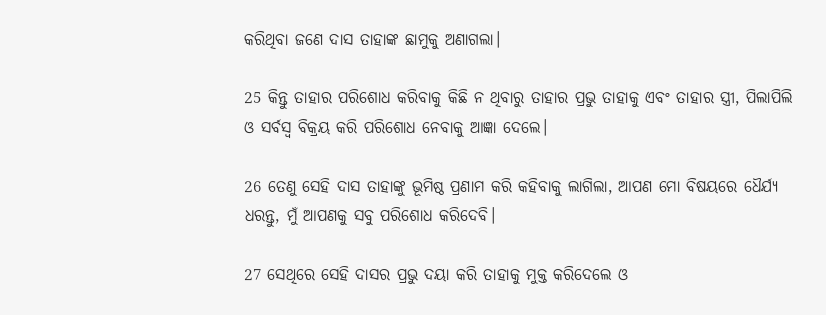କରିଥିବା ଜଣେ ଦାସ ତାହାଙ୍କ ଛାମୁକୁ ଅଣାଗଲା।

25 କିନ୍ତୁ ତାହାର ପରିଶୋଧ କରିବାକୁ କିଛି ନ ଥିବାରୁ ତାହାର ପ୍ରଭୁ ତାହାକୁ ଏବଂ ତାହାର ସ୍ତ୍ରୀ, ପିଲାପିଲି ଓ ସର୍ବସ୍ୱ ବିକ୍ରୟ କରି ପରିଶୋଧ ନେବାକୁ ଆଜ୍ଞା ଦେଲେ।

26 ତେଣୁ ସେହି ଦାସ ତାହାଙ୍କୁ ଭୂମିଷ୍ଠ ପ୍ରଣାମ କରି କହିବାକୁ ଲାଗିଲା, ଆପଣ ମୋ ବିଷୟରେ ଧୈର୍ଯ୍ୟ ଧରନ୍ତୁ, ମୁଁ ଆପଣକୁ ସବୁ ପରିଶୋଧ କରିଦେବି।

27 ସେଥିରେ ସେହି ଦାସର ପ୍ରଭୁ ଦୟା କରି ତାହାକୁ ମୁକ୍ତ କରିଦେଲେ ଓ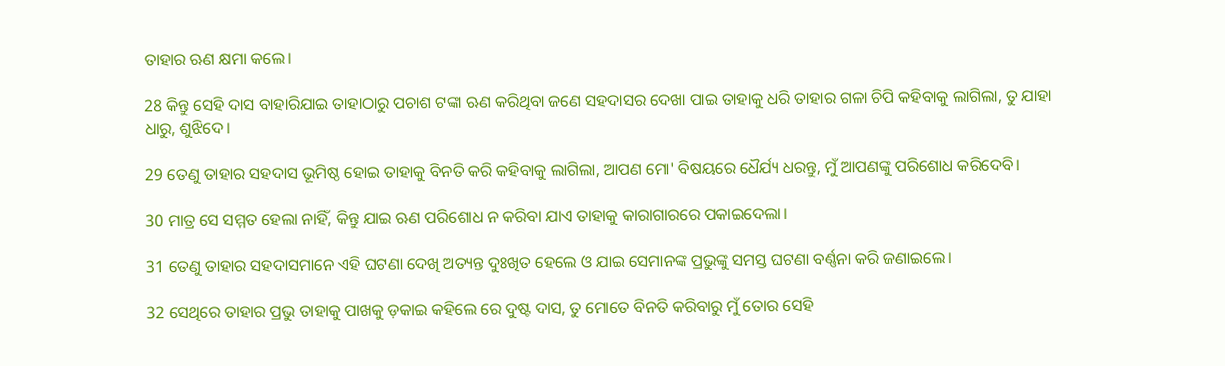ତାହାର ଋଣ କ୍ଷମା କଲେ।

28 କିନ୍ତୁ ସେହି ଦାସ ବାହାରିଯାଇ ତାହାଠାରୁ ପଚାଶ ଟଙ୍କା ଋଣ କରିଥିବା ଜଣେ ସହଦାସର ଦେଖା ପାଇ ତାହାକୁ ଧରି ତାହାର ଗଳା ଚିପି କହିବାକୁ ଲାଗିଲା, ତୁ ଯାହା ଧାରୁ, ଶୁଝିଦେ।

29 ତେଣୁ ତାହାର ସହଦାସ ଭୂମିଷ୍ଠ ହୋଇ ତାହାକୁ ବିନତି କରି କହିବାକୁ ଲାଗିଲା, ଆପଣ ମୋ' ବିଷୟରେ ଧୈର୍ଯ୍ୟ ଧରନ୍ତୁ, ମୁଁ ଆପଣଙ୍କୁ ପରିଶୋଧ କରିଦେବି।

30 ମାତ୍ର ସେ ସମ୍ମତ ହେଲା ନାହିଁ, କିନ୍ତୁ ଯାଇ ଋଣ ପରିଶୋଧ ନ କରିବା ଯାଏ ତାହାକୁ କାରାଗାରରେ ପକାଇଦେଲା।

31 ତେଣୁ ତାହାର ସହଦାସମାନେ ଏହି ଘଟଣା ଦେଖି ଅତ୍ୟନ୍ତ ଦୁଃଖିତ ହେଲେ ଓ ଯାଇ ସେମାନଙ୍କ ପ୍ରଭୁଙ୍କୁ ସମସ୍ତ ଘଟଣା ବର୍ଣ୍ଣନା କରି ଜଣାଇଲେ।

32 ସେଥିରେ ତାହାର ପ୍ରଭୁ ତାହାକୁ ପାଖକୁ ଡ଼କାଇ କହିଲେ ରେ ଦୁଷ୍ଟ ଦାସ, ତୁ ମୋତେ ବିନତି କରିବାରୁ ମୁଁ ତୋର ସେହି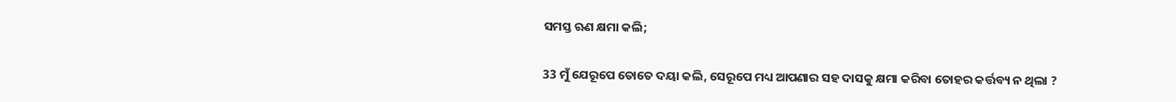ସମସ୍ତ ଋଣ କ୍ଷମା କଲି;

33 ମୁଁ ଯେରୂପେ ତୋତେ ଦୟା କଲି, ସେରୂପେ ମଧ୍ୟ ଆପଣାର ସହ ଦାସକୁ କ୍ଷମା କରିବା ତୋହର କର୍ତ୍ତବ୍ୟ ନ ଥିଲା ?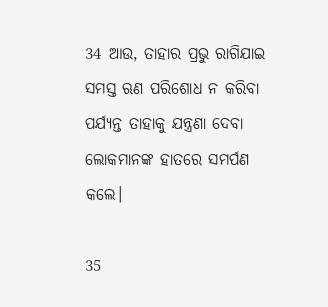34 ଆଉ, ତାହାର ପ୍ରଭୁ ରାଗିଯାଇ ସମସ୍ତ ଋଣ ପରିଶୋଧ ନ କରିବା ପର୍ଯ୍ୟନ୍ତ ତାହାକୁ ଯନ୍ତ୍ରଣା ଦେବା ଲୋକମାନଙ୍କ ହାତରେ ସମର୍ପଣ କଲେ।

35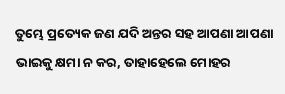ତୁମ୍ଭେ ପ୍ରତ୍ୟେକ ଜଣ ଯଦି ଅନ୍ତର ସହ ଆପଣା ଆପଣା ଭାଇକୁ କ୍ଷମା ନ କର, ତାହାହେଲେ ମୋହର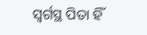ସ୍ୱର୍ଗସ୍ଥ ପିତା ହିଁ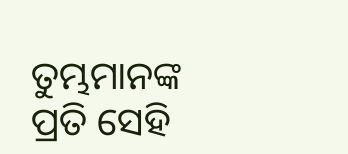ତୁମ୍ଭମାନଙ୍କ ପ୍ରତି ସେହି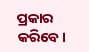ପ୍ରକାର କରିବେ।